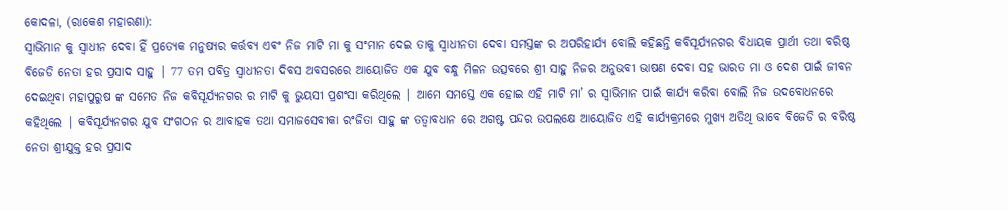କୋଦଳା, (ରାକେଶ ମହାରଣା):
ସ୍ୱାଭିମାନ କୁ ସ୍ୱାଧୀନ ଦେବା ହିଁ ପ୍ରତ୍ୟେକ ମନୁଷ୍ୟର କର୍ତ୍ତବ୍ୟ ଏଵଂ ନିଜ ମାଟି ମା କୁ ସଂମାନ ଦେଇ ତାକୁ ସ୍ୱାଧୀନତା ଦେବା ସମସ୍ତଙ୍କ ର ଅପରିହାର୍ଯ୍ୟ ବୋଲି କହିଛନ୍ତି କବିସୂର୍ଯ୍ୟନଗର ବିଧାୟକ ପ୍ରାର୍ଥୀ ତଥା ବରିଷ୍ଠ ବିଜେଡି ନେତା ହର ପ୍ରସାଦ ସାହୁ | 77 ତମ ପବିତ୍ର ସ୍ୱାଧୀନତା ଦିବସ ଅବସରରେ ଆୟୋଜିତ ଏକ ଯୁବ ବନ୍ଧୁ ମିଳନ ଉତ୍ସବରେ ଶ୍ରୀ ସାହୁ ନିଜର ଅନୁଭବୀ ଭାଷଣ ଦେବା ସହ ଭାରତ ମା ଓ ଦେଶ ପାଇଁ ଜୀବନ ଦେଇଥିବା ମହାପୁରୁଷ ଙ୍କ ସମେତ ନିଜ କବିସୂର୍ଯ୍ୟନଗର ର ମାଟି କୁ ଭୁୟସୀ ପ୍ରଶଂସା କରିଥିଲେ | ଆମେ ସମସ୍ତେ ଏକ ହୋଇ ଏହି ମାଟି ମା’ ର ସ୍ୱାଭିମାନ ପାଇଁ କାର୍ଯ୍ୟ କରିବା ବୋଲି ନିଜ ଉଦବୋଧନରେ କହିଥିଲେ | କବିସୂର୍ଯ୍ୟନଗର ଯୁବ ସଂଗଠନ ର ଆବାହକ ତଥା ସମାଜସେବୀକା ରଂଜିତା ସାହୁ ଙ୍କ ତତ୍ୱାବଧାନ ରେ ଅଗଷ୍ଟ ପନ୍ଦର ଉପଲକ୍ଷେ ଆୟୋଜିତ ଏହି କାର୍ଯ୍ୟକ୍ରମରେ ମୁଖ୍ୟ ଅତିଥି ଭାବେ ବିଜେଡି ର ବରିଷ୍ଠ ନେତା ଶ୍ରୀଯୁକ୍ତ ହର ପ୍ରସାଦ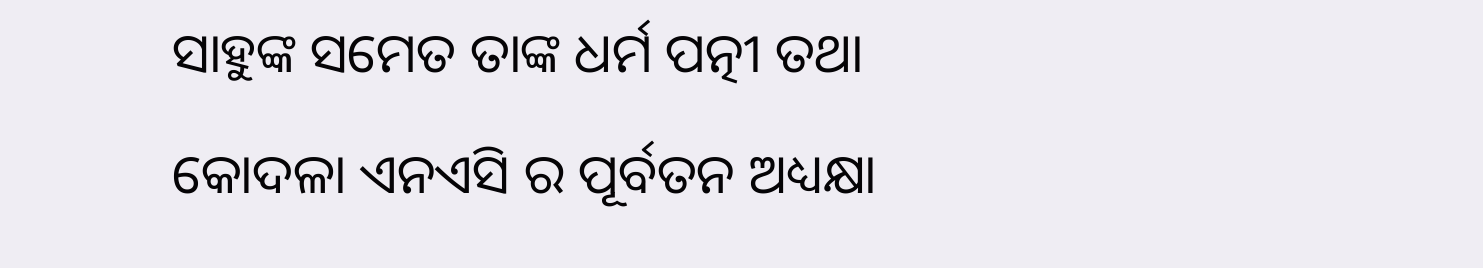ସାହୁଙ୍କ ସମେତ ତାଙ୍କ ଧର୍ମ ପତ୍ନୀ ତଥା କୋଦଳା ଏନଏସି ର ପୂର୍ବତନ ଅଧ୍ୟକ୍ଷା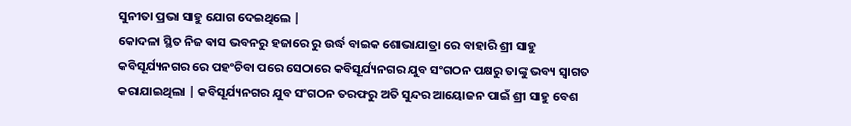ସୁନୀତା ପ୍ରଭା ସାହୁ ଯୋଗ ଦେଇଥିଲେ |
କୋଦଳା ସ୍ଥିତ ନିଜ ଵାସ ଭବନରୁ ହଜାରେ ରୁ ଉର୍ଦ୍ଧ ବାଇକ ଶୋଭାଯାତ୍ରା ରେ ବାହାରି ଶ୍ରୀ ସାହୁ କବିସୂର୍ଯ୍ୟନଗର ରେ ପହଂଚିବା ପରେ ସେଠାରେ କବିସୂର୍ଯ୍ୟନଗର ଯୁବ ସଂଗଠନ ପକ୍ଷରୁ ତାଙ୍କୁ ଭବ୍ୟ ସ୍ୱାଗତ କରାଯାଇଥିଲା | କବିସୂର୍ଯ୍ୟନଗର ଯୁବ ସଂଗଠନ ତରଫରୁ ଅତି ସୁନ୍ଦର ଆୟୋଜନ ପାଇଁ ଶ୍ରୀ ସାହୁ ବେଶ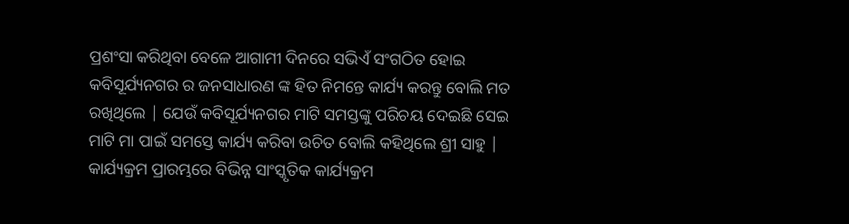ପ୍ରଶଂସା କରିଥିବା ବେଳେ ଆଗାମୀ ଦିନରେ ସଭିଏଁ ସଂଗଠିତ ହୋଇ କବିସୂର୍ଯ୍ୟନଗର ର ଜନସାଧାରଣ ଙ୍କ ହିତ ନିମନ୍ତେ କାର୍ଯ୍ୟ କରନ୍ତୁ ବୋଲି ମତ ରଖିଥିଲେ | ଯେଉଁ କବିସୂର୍ଯ୍ୟନଗର ମାଟି ସମସ୍ତଙ୍କୁ ପରିଚୟ ଦେଇଛି ସେଇ ମାଟି ମା ପାଇଁ ସମସ୍ତେ କାର୍ଯ୍ୟ କରିବା ଉଚିତ ବୋଲି କହିଥିଲେ ଶ୍ରୀ ସାହୁ | କାର୍ଯ୍ୟକ୍ରମ ପ୍ରାରମ୍ଭରେ ବିଭିନ୍ନ ସାଂସ୍କୃତିକ କାର୍ଯ୍ୟକ୍ରମ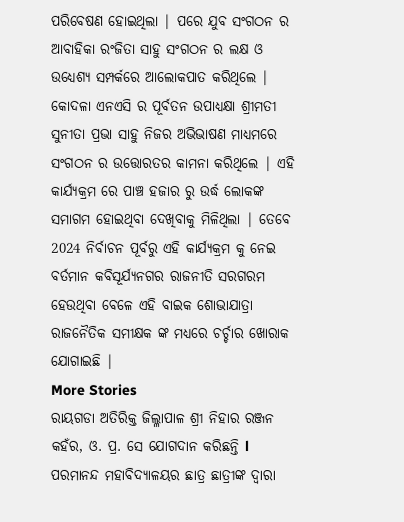ପରିବେଷଣ ହୋଇଥିଲା | ପରେ ଯୁବ ସଂଗଠନ ର ଆବାହିକା ରଂଜିତା ସାହୁ ସଂଗଠନ ର ଲକ୍ଷ ଓ ଉଧ୍ୟେଶ୍ୟ ସମ୍ପର୍କରେ ଆଲୋକପାତ କରିଥିଲେ | କୋଦଳା ଏନଏସି ର ପୂର୍ବତନ ଉପାଧ୍ୟକ୍ଷା ଶ୍ରୀମତୀ ସୁନୀତା ପ୍ରଭା ସାହୁ ନିଜର ଅଭିଭାଷଣ ମାଧ୍ୟମରେ ସଂଗଠନ ର ଉତ୍ତୋରତର କାମନା କରିଥିଲେ | ଏହି କାର୍ଯ୍ୟକ୍ରମ ରେ ପାଞ୍ଚ ହଜାର ରୁ ଉର୍ଦ୍ଧ ଲୋକଙ୍କ ସମାଗମ ହୋଇଥିବା ଦେଖିବାକୁ ମିଳିଥିଲା | ତେବେ 2024 ନିର୍ବାଚନ ପୂର୍ବରୁ ଏହି କାର୍ଯ୍ୟକ୍ରମ କୁ ନେଇ ବର୍ତମାନ କବିସୂର୍ଯ୍ୟନଗର ରାଜନୀତି ସରଗରମ ହେଉଥିବା ବେଳେ ଏହି ବାଇକ ଶୋଭାଯାତ୍ରା ରାଜନୈତିକ ସମୀକ୍ଷକ ଙ୍କ ମଧ୍ୟରେ ଚର୍ଚ୍ଚାର ଖୋରାକ ଯୋଗାଇଛି |
More Stories
ରାୟଗଡା ଅତିରିକ୍ତ ଜିଲ୍ଳାପାଳ ଶ୍ରୀ ନିହାର ରଞ୍ଜନ କହଁର, ଓ. ପ୍ର. ସେ ଯୋଗଦାନ କରିଛନ୍ତି l
ପରମାନନ୍ଦ ମହାବିଦ୍ୟାଳୟର ଛାତ୍ର ଛାତ୍ରୀଙ୍କ ଦ୍ଵାରା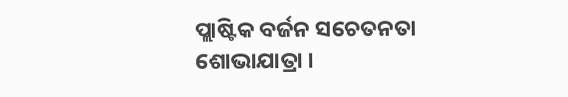ପ୍ଲାଷ୍ଟିକ ବର୍ଜନ ସଚେତନତା ଶୋଭାଯାତ୍ରା ।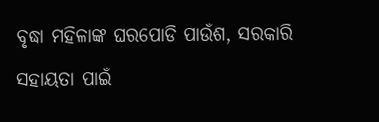ବୃଦ୍ଧା ମହିଳାଙ୍କ ଘରପୋଡି ପାଉଁଶ, ସରକାରି ସହାୟତା ପାଇଁ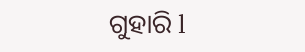ଗୁହାରି l